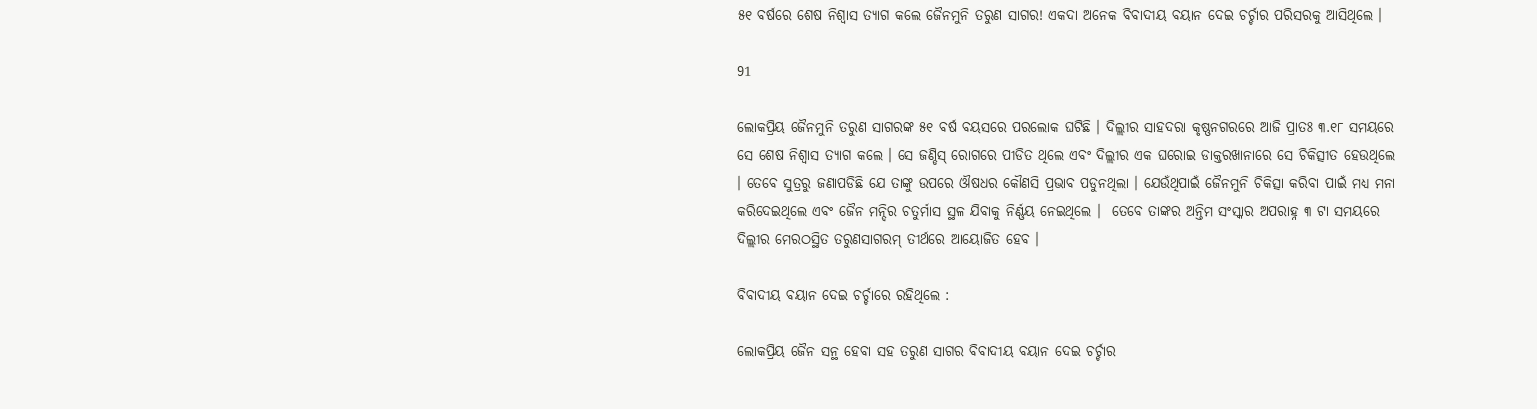୫୧ ବର୍ଷରେ ଶେଷ ନିଶ୍ୱାସ ତ୍ୟାଗ କଲେ ଜୈନମୁନି ତରୁଣ ସାଗର! ଏକଦା ଅନେକ ବିବାଦୀୟ ବୟାନ ଦେଇ ଚର୍ଚ୍ଚାର ପରିସରକୁ ଆସିଥିଲେ ।

91

ଲୋକପ୍ରିୟ ଜୈନମୁନି ତରୁଣ ସାଗରଙ୍କ ୫୧ ବର୍ଷ ବୟସରେ ପରଲୋକ ଘଟିଛି । ଦିଲ୍ଲୀର ସାହଦରା କୃଷ୍ଣନଗରରେ ଆଜି ପ୍ରାତଃ ୩.୧୮ ସମୟରେ ସେ ଶେଷ ନିଶ୍ୱାସ ତ୍ୟାଗ କଲେ । ସେ ଜଣ୍ଡିସ୍ ରୋଗରେ ପୀଡିତ ଥିଲେ ଏବଂ ଦିଲ୍ଲୀର ଏକ ଘରୋଇ ଡାକ୍ତରଖାନାରେ ସେ ଚିକିତ୍ସୀତ ହେଉଥିଲେ । ତେବେ ସୁତ୍ରରୁ ଜଣାପଡିଛି ଯେ ତାଙ୍କୁ ଉପରେ ଔଷଧର କୌଣସି ପ୍ରଭାବ ପଡୁନଥିଲା । ଯେଉଁଥିପାଇଁ ଜୈନମୁନି ଚିକିତ୍ସା କରିବା ପାଇଁ ମଧ୍ୟ ମନା କରିଦେଇଥିଲେ ଏବଂ ଜୈନ ମନ୍ଦିର ଚତୁର୍ମାସ ସ୍ଥଳ ଯିବାକୁ ନିର୍ଣ୍ଣୟ ନେଇଥିଲେ ।  ତେବେ ତାଙ୍କର ଅନ୍ତିମ ସଂସ୍କାର ଅପରାହ୍ନ ୩ ଟା ସମୟରେ ଦିଲ୍ଲୀର ମେରଠସ୍ଥିତ ତରୁଣସାଗରମ୍ ତୀର୍ଥରେ ଆୟୋଜିତ ହେବ ।

ବିବାଦୀୟ ବୟାନ ଦେଇ ଚର୍ଚ୍ଚାରେ ରହିଥିଲେ :

ଲୋକପ୍ରିୟ ଜୈନ ସନ୍ଥ ହେବା ସହ ତରୁଣ ସାଗର ବିବାଦୀୟ ବୟାନ ଦେଇ ଚର୍ଚ୍ଚାର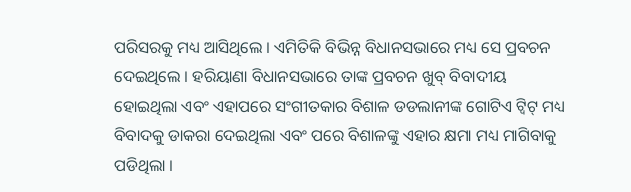ପରିସରକୁ ମଧ୍ୟ ଆସିଥିଲେ । ଏମିତିକି ବିଭିନ୍ନ ବିଧାନସଭାରେ ମଧ୍ୟ ସେ ପ୍ରବଚନ ଦେଇଥିଲେ । ହରିୟାଣା ବିଧାନସଭାରେ ତାଙ୍କ ପ୍ରବଚନ ଖୁବ୍ ବିବାଦୀୟ ହୋଇଥିଲା ଏବଂ ଏହାପରେ ସଂଗୀତକାର ବିଶାଳ ଡଡଲାନୀଙ୍କ ଗୋଟିଏ ଟ୍ୱିଟ୍ ମଧ୍ୟ ବିବାଦକୁ ଡାକରା ଦେଇଥିଲା ଏବଂ ପରେ ବିଶାଳଙ୍କୁ ଏହାର କ୍ଷମା ମଧ୍ୟ ମାଗିବାକୁ ପଡିଥିଲା ।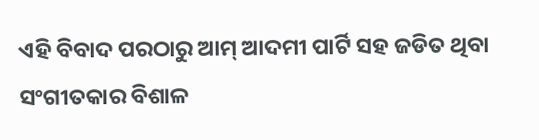ଏହି ବିବାଦ ପରଠାରୁ ଆମ୍ ଆଦମୀ ପାର୍ଟି ସହ ଜଡିତ ଥିବା ସଂଗୀତକାର ବିଶାଳ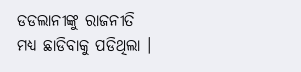ଡଡଲାନୀଙ୍କୁ ରାଜନୀତି ମଧ୍ୟ ଛାଡିବାକୁ ପଡିଥିଲା ।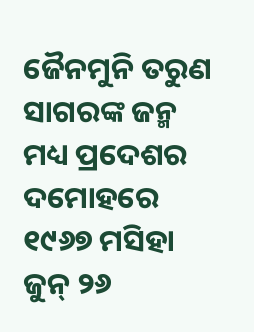ଜୈନମୁନି ତରୁଣ ସାଗରଙ୍କ ଜନ୍ମ ମଧ୍ୟ ପ୍ରଦେଶର ଦମୋହରେ ୧୯୬୭ ମସିହା ଜୁନ୍ ୨୬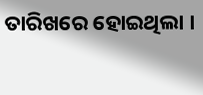ତାରିଖରେ ହୋଇଥିଲା ।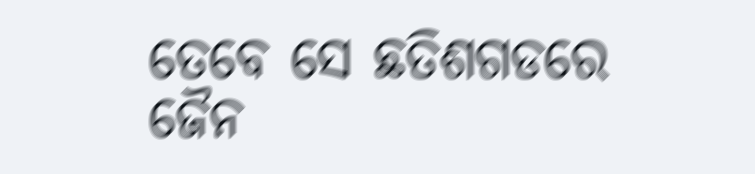ତେବେ ସେ ଛତିଶଗଡରେ ଜୈନ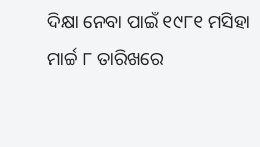ଦିକ୍ଷା ନେବା ପାଇଁ ୧୯୮୧ ମସିହା ମାର୍ଚ୍ଚ ୮ ତାରିଖରେ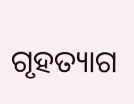ଗୃହତ୍ୟାଗ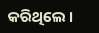କରିଥିଲେ ।